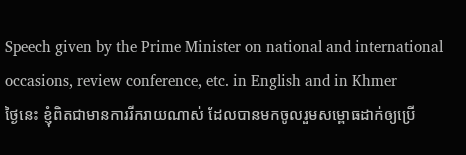Speech given by the Prime Minister on national and international occasions, review conference, etc. in English and in Khmer
ថ្ងៃនេះ ខ្ញុំពិតជាមានការរីករាយណាស់ ដែលបានមកចូលរួមសម្ពោធដាក់ឲ្យប្រើ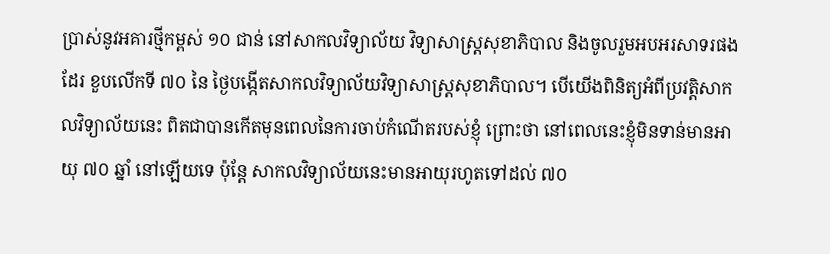ប្រាស់នូវអគារថ្មីកម្ពស់ ១០ ជាន់ នៅសាកលវិទ្យាល័យ វិទ្យាសាស្រ្តសុខាភិបាល និងចូលរួមអបអរសាទរផងដែរ ខួបលើកទី ៧០ នៃ ថ្ងៃបង្កើតសាកលវិទ្យាល័យវិទ្យាសាស្រ្តសុខាភិបាល។ បើយើងពិនិត្យអំពីប្រវត្តិសាកលវិទ្យាល័យនេះ ពិតជាបានកើតមុនពេលនៃការចាប់កំណើតរបស់ខ្ញុំ ព្រោះថា នៅពេលនេះខ្ញុំមិនទាន់មានអាយុ ៧០ ឆ្នាំ នៅឡើយទេ ប៉ុន្តែ សាកលវិទ្យាល័យនេះមានអាយុរហូតទៅដល់ ៧០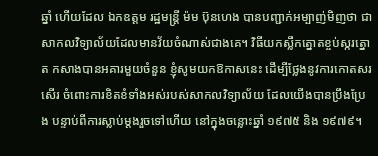ឆ្នាំ ហើយដែល ឯកឧត្តម រដ្ឋមន្ត្រី ម៉ម ប៊ុនហេង បានបញ្ជាក់អម្បាញ់មិញថា ជាសាកលវិទ្យាល័យដែលមានវ័យចំណាស់ជាងគេ។ វិធីយកស្លឹកត្នោតខ្ចប់ស្ករត្នោត កសាងបានអគារមួយចំនួន ខ្ញុំសូមយកឱកាសនេះ ដើម្បីថ្លែងនូវការកោតសរសើរ ចំពោះការខិតខំទាំងអស់របស់សាកលវិទ្យាល័យ ដែលយើងបានប្រឹងប្រែង បន្ទាប់ពីការស្លាប់ម្តងរួចទៅហើយ នៅក្នុងចន្លោះឆ្នាំ ១៩៧៥ និង ១៩៧៩។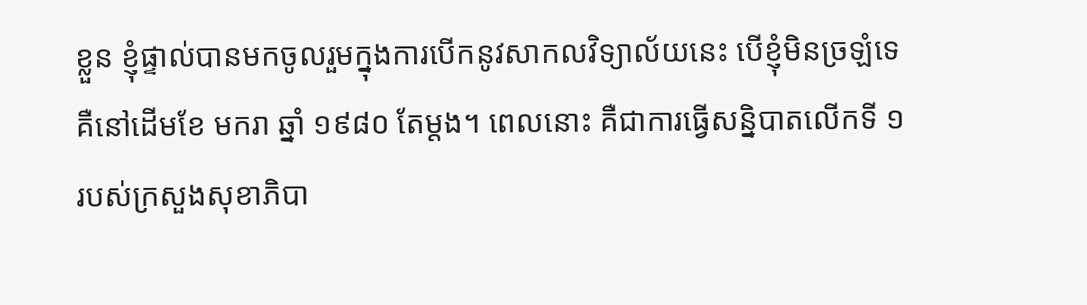ខ្លួន ខ្ញុំផ្ទាល់បានមកចូលរួមក្នុងការបើកនូវសាកលវិទ្យាល័យនេះ បើខ្ញុំមិនច្រឡំទេ គឺនៅដើមខែ មករា ឆ្នាំ ១៩៨០ តែម្តង។ ពេលនោះ គឺជាការធ្វើសន្និបាតលើកទី ១ របស់ក្រសួងសុខាភិបា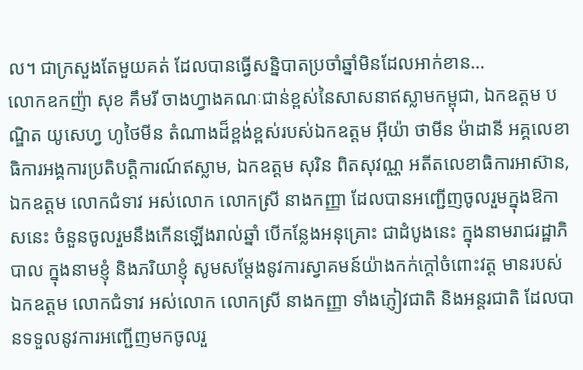ល។ ជាក្រសួងតែមួយគត់ ដែលបានធ្វើសន្និបាតប្រចាំឆ្នាំមិនដែលអាក់ខាន…
លោកឧកញ៉ា សុខ គឹមរី ចាងហ្វាងគណៈជាន់ខ្ពស់នៃសាសនាឥស្លាមកម្ពុជា, ឯកឧត្តម បណ្ឌិត យូសេហ្វ ហូថៃមីន តំណាងដ៏ខ្ពង់ខ្ពស់របស់ឯកឧត្តម អ៊ីយ៉ា ថាមីន ម៉ាដានី អគ្គលេខា ធិការអង្គការប្រតិបត្តិការណ៍ឥស្លាម, ឯកឧត្តម សុរិន ពិតសុវណ្ណ អតីតលេខាធិការអាស៊ាន, ឯកឧត្តម លោកជំទាវ អស់លោក លោកស្រី នាងកញ្ញា ដែលបានអញ្ជើញចូលរួមក្នុងឱកាសនេះ ចំនួនចូលរួមនឹងកើនឡើងរាល់ឆ្នាំ បើកន្លែងអនុគ្រោះ ជាដំបូងនេះ ក្នុងនាមរាជរដ្ឋាភិបាល ក្នុងនាមខ្ញុំ និងភរិយាខ្ញុំ សូមសម្តែងនូវការស្វាគមន៍យ៉ាងកក់ក្តៅចំពោះវត្ត មានរបស់ឯកឧត្តម លោកជំទាវ អស់លោក លោកស្រី នាងកញ្ញា ទាំងភ្ញៀវជាតិ និងអន្តរជាតិ ដែលបានទទួលនូវការអញ្ជើញមកចូលរួ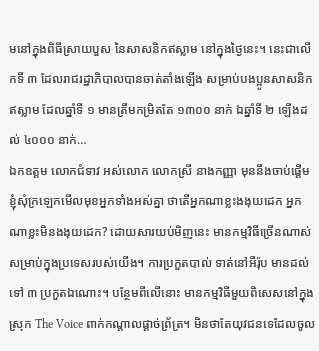មនៅក្នុងពិធីស្រាយបួស នៃសាសនិកឥស្លាម នៅក្នុងថ្ងៃនេះ។ នេះជាលើកទី ៣ ដែលរាជរដ្ឋាភិបាលបានចាត់តាំងឡើង សម្រាប់បងប្អូនសាសនិកឥស្លាម ដែលឆ្នាំទី ១ មានត្រឹមកម្រិតតែ ១៣០០ នាក់ ឯឆ្នាំទី ២ ឡើងដល់ ៤០០០ នាក់…
ឯកឧត្តម លោកជំទាវ អស់លោក លោកស្រី នាងកញ្ញា មុននឹងចាប់ផ្តើម ខ្ញុំសុំក្រឡេកមើលមុខអ្នកទាំងអស់គ្នា ថាតើអ្នកណាខ្លះងងុយដេក អ្នកណាខ្លះមិនងងុយដេក? ដោយសារយប់មិញនេះ មានកម្មវិធីច្រើនណាស់ សម្រាប់ក្នុងប្រទេសរបស់យើង។ ការប្រកួតបាល់ ទាត់នៅអឺរ៉ុប មានដល់ទៅ ៣ ប្រកួតឯណោះ។ បន្ថែមពីលើនោះ មានកម្មវិធីមួយពិសេសនៅក្នុងស្រុក The Voice ពាក់កណ្តាលផ្តាច់ព្រ័ត្រ។ មិនថាតែយុវជនទេដែលចូល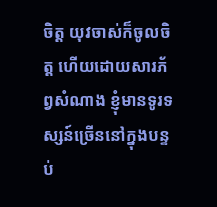ចិត្ត យុវចាស់ក៏ចូលចិត្ត ហើយដោយសារភ័ព្វសំណាង ខ្ញុំមានទូរទស្សន៍ច្រើននៅក្នុងបន្ទប់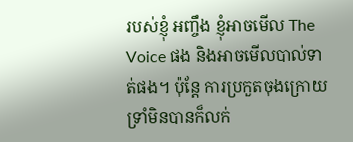របស់ខ្ញុំ អញ្ចឹង ខ្ញុំអាចមើល The Voice ផង និងអាចមើលបាល់ទាត់ផង។ ប៉ុន្តែ ការប្រកួតចុងក្រោយ ទ្រាំមិនបានក៏លក់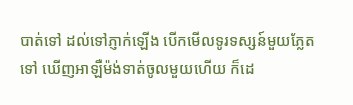បាត់ទៅ ដល់ទៅភ្ញាក់ឡើង បើកមើលទូរទស្សន៍មួយភ្លែតទៅ ឃើញអាឡឺម៉ង់ទាត់ចូលមួយហើយ ក៏ដេ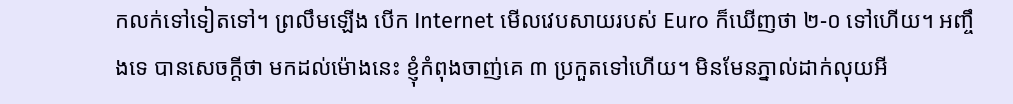កលក់ទៅទៀតទៅ។ ព្រលឹមឡើង បើក Internet មើលវេបសាយរបស់ Euro ក៏ឃើញថា ២-០ ទៅហើយ។ អញ្ចឹងទេ បានសេចក្តីថា មកដល់ម៉ោងនេះ ខ្ញុំកំពុងចាញ់គេ ៣ ប្រកួតទៅហើយ។ មិនមែនភ្នាល់ដាក់លុយអី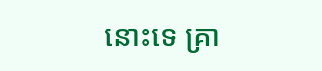នោះទេ គ្រា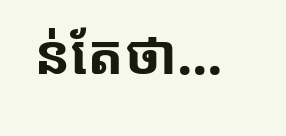ន់តែថា…